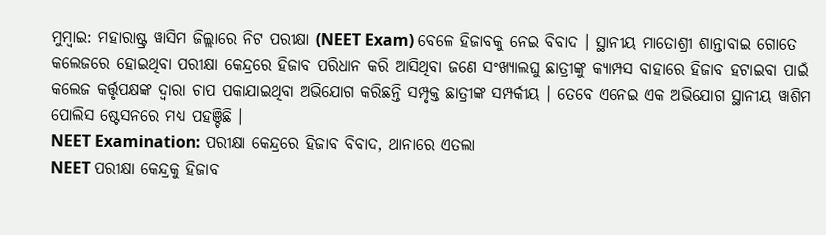ମୁମ୍ବାଇ: ମହାରାଷ୍ଟ୍ର ୱାସିମ ଜିଲ୍ଲାରେ ନିଟ ପରୀକ୍ଷା (NEET Exam) ବେଳେ ହିଜାବକୁ ନେଇ ବିବାଦ । ସ୍ଥାନୀୟ ମାତୋଶ୍ରୀ ଶାନ୍ତାବାଇ ଗୋତେ କଲେଜରେ ହୋଇଥିବା ପରୀକ୍ଷା କେନ୍ଦ୍ରରେ ହିଜାବ ପରିଧାନ କରି ଆସିଥିବା ଜଣେ ସଂଖ୍ୟାଲଘୁ ଛାତ୍ରୀଙ୍କୁ କ୍ୟାମ୍ପସ ବାହାରେ ହିଜାବ ହଟାଇବା ପାଇଁ କଲେଜ କର୍ତ୍ତୃପକ୍ଷଙ୍କ ଦ୍ବାରା ଚାପ ପକାଯାଇଥିବା ଅଭିଯୋଗ କରିଛନ୍ତି ସମ୍ପୃକ୍ତ ଛାତ୍ରୀଙ୍କ ସମ୍ପର୍କୀୟ । ତେବେ ଏନେଇ ଏକ ଅଭିଯୋଗ ସ୍ଥାନୀୟ ୱାଶିମ ପୋଲିସ ଷ୍ଟେସନରେ ମଧ୍ୟ ପହଞ୍ଚିଛି ।
NEET Examination: ପରୀକ୍ଷା କେନ୍ଦ୍ରରେ ହିଜାବ ବିବାଦ, ଥାନାରେ ଏତଲା
NEET ପରୀକ୍ଷା କେନ୍ଦ୍ରକୁ ହିଜାବ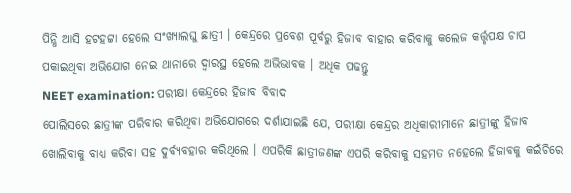ପିନ୍ଧି ଆସି ହଟହଟ୍ଟା ହେଲେ ସଂଖ୍ୟାଲଘୁ ଛାତ୍ରୀ । କେନ୍ଦ୍ରରେ ପ୍ରବେଶ ପୂର୍ବରୁ ହିଜାବ ବାହାର କରିବାକୁ କଲେଜ କର୍ତ୍ତୃପକ୍ଷ ଚାପ ପକାଇଥିବା ଅଭିଯୋଗ ନେଇ ଥାନାରେ ଦ୍ବାରସ୍ଥ ହେଲେ ଅଭିଭାବକ । ଅଧିକ ପଢନ୍ତୁ
NEET examination: ପରୀକ୍ଷା କେନ୍ଦ୍ରରେ ହିଜାବ ବିବାଦ
ପୋଲିସରେ ଛାତ୍ରୀଙ୍କ ପରିବାର କରିଥିବା ଅଭିଯୋଗରେ ଦର୍ଶାଯାଇଛି ଯେ, ପରୀକ୍ଷା କେନ୍ଦ୍ରର ଅଧିକାରୀମାନେ ଛାତ୍ରୀଙ୍କୁ ହିଜାବ ଖୋଲିବାକୁ ବାଧ୍ୟ କରିବା ସହ ଦୁର୍ବ୍ୟବହାର କରିଥିଲେ । ଏପରିକି ଛାତ୍ରୀଜଣଙ୍କ ଏପରି କରିବାକୁ ସହମତ ନହେଲେ ହିଜାବକୁ କଇଁଚିରେ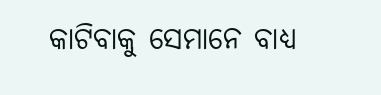କାଟିବାକୁ ସେମାନେ ବାଧ୍ୟ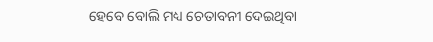ହେବେ ବୋଲି ମଧ୍ୟ ଚେତାବନୀ ଦେଇଥିବା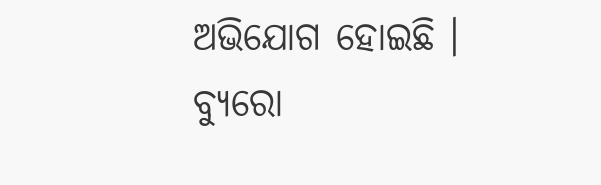ଅଭିଯୋଗ ହୋଇଛି ।
ବ୍ୟୁରୋ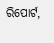ରିପୋର୍ଟ,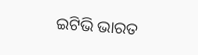ଇଟିଭି ଭାରତ